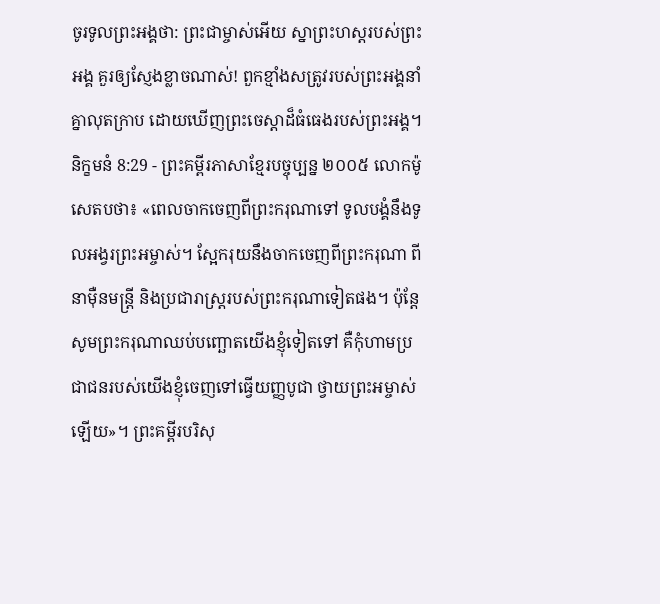ចូរទូលព្រះអង្គថា: ព្រះជាម្ចាស់អើយ ស្នាព្រះហស្ដរបស់ព្រះអង្គ គួរឲ្យស្ញែងខ្លាចណាស់! ពួកខ្មាំងសត្រូវរបស់ព្រះអង្គនាំគ្នាលុតក្រាប ដោយឃើញព្រះចេស្ដាដ៏ធំធេងរបស់ព្រះអង្គ។
និក្ខមនំ 8:29 - ព្រះគម្ពីរភាសាខ្មែរបច្ចុប្បន្ន ២០០៥ លោកម៉ូសេតបថា៖ «ពេលចាកចេញពីព្រះករុណាទៅ ទូលបង្គំនឹងទូលអង្វរព្រះអម្ចាស់។ ស្អែករុយនឹងចាកចេញពីព្រះករុណា ពីនាម៉ឺនមន្ត្រី និងប្រជារាស្ដ្ររបស់ព្រះករុណាទៀតផង។ ប៉ុន្តែ សូមព្រះករុណាឈប់បញ្ឆោតយើងខ្ញុំទៀតទៅ គឺកុំហាមប្រជាជនរបស់យើងខ្ញុំចេញទៅធ្វើយញ្ញបូជា ថ្វាយព្រះអម្ចាស់ឡើយ»។ ព្រះគម្ពីរបរិសុ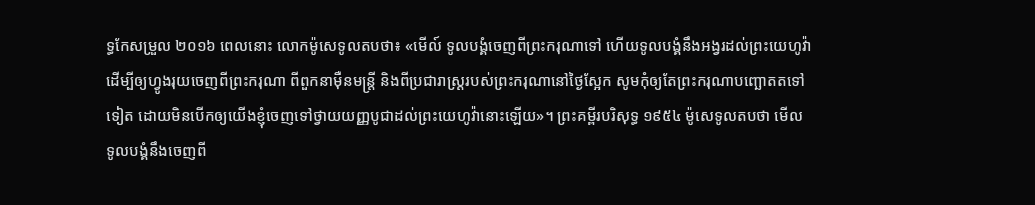ទ្ធកែសម្រួល ២០១៦ ពេលនោះ លោកម៉ូសេទូលតបថា៖ «មើល៍ ទូលបង្គំចេញពីព្រះករុណាទៅ ហើយទូលបង្គំនឹងអង្វរដល់ព្រះយេហូវ៉ា ដើម្បីឲ្យហ្វូងរុយចេញពីព្រះករុណា ពីពួកនាម៉ឺនមន្ត្រី និងពីប្រជារាស្ត្ររបស់ព្រះករុណានៅថ្ងៃស្អែក សូមកុំឲ្យតែព្រះករុណាបញ្ឆោតតទៅទៀត ដោយមិនបើកឲ្យយើងខ្ញុំចេញទៅថ្វាយយញ្ញបូជាដល់ព្រះយេហូវ៉ានោះឡើយ»។ ព្រះគម្ពីរបរិសុទ្ធ ១៩៥៤ ម៉ូសេទូលតបថា មើល ទូលបង្គំនឹងចេញពី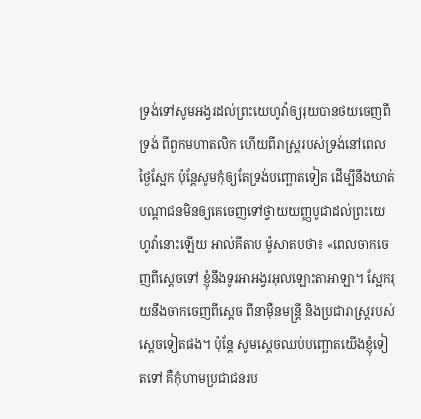ទ្រង់ទៅសូមអង្វរដល់ព្រះយេហូវ៉ាឲ្យរុយបានថយចេញពីទ្រង់ ពីពួកមហាតលិក ហើយពីរាស្ត្ររបស់ទ្រង់នៅពេលថ្ងៃស្អែក ប៉ុន្តែសូមកុំឲ្យតែទ្រង់បញ្ឆោតទៀត ដើម្បីនឹងឃាត់បណ្តាជនមិនឲ្យគេចេញទៅថ្វាយយញ្ញបូជាដល់ព្រះយេហូវ៉ានោះឡើយ អាល់គីតាប ម៉ូសាតបថា៖ «ពេលចាកចេញពីស្តេចទៅ ខ្ញុំនឹងទូរអាអង្វរអុលឡោះតាអាឡា។ ស្អែករុយនឹងចាកចេញពីស្តេច ពីនាម៉ឺនមន្ត្រី និងប្រជារាស្ត្ររបស់ស្តេចទៀតផង។ ប៉ុន្តែ សូមស្តេចឈប់បញ្ឆោតយើងខ្ញុំទៀតទៅ គឺកុំហាមប្រជាជនរប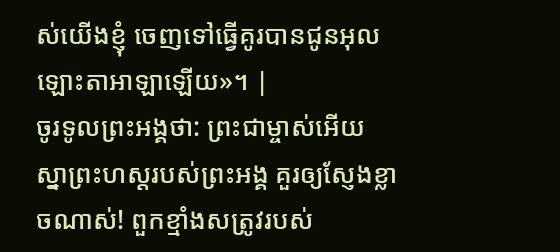ស់យើងខ្ញុំ ចេញទៅធ្វើគូរបានជូនអុលឡោះតាអាឡាឡើយ»។ |
ចូរទូលព្រះអង្គថា: ព្រះជាម្ចាស់អើយ ស្នាព្រះហស្ដរបស់ព្រះអង្គ គួរឲ្យស្ញែងខ្លាចណាស់! ពួកខ្មាំងសត្រូវរបស់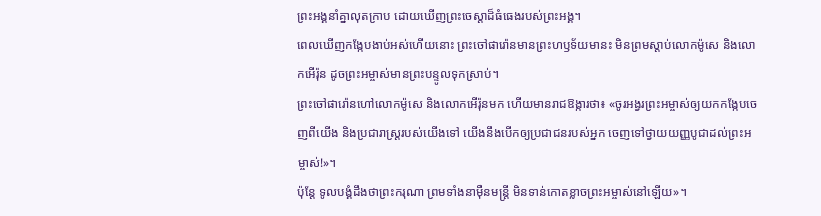ព្រះអង្គនាំគ្នាលុតក្រាប ដោយឃើញព្រះចេស្ដាដ៏ធំធេងរបស់ព្រះអង្គ។
ពេលឃើញកង្កែបងាប់អស់ហើយនោះ ព្រះចៅផារ៉ោនមានព្រះហឫទ័យមានះ មិនព្រមស្ដាប់លោកម៉ូសេ និងលោកអើរ៉ុន ដូចព្រះអម្ចាស់មានព្រះបន្ទូលទុកស្រាប់។
ព្រះចៅផារ៉ោនហៅលោកម៉ូសេ និងលោកអើរ៉ុនមក ហើយមានរាជឱង្ការថា៖ «ចូរអង្វរព្រះអម្ចាស់ឲ្យយកកង្កែបចេញពីយើង និងប្រជារាស្ដ្ររបស់យើងទៅ យើងនឹងបើកឲ្យប្រជាជនរបស់អ្នក ចេញទៅថ្វាយយញ្ញបូជាដល់ព្រះអម្ចាស់!»។
ប៉ុន្តែ ទូលបង្គំដឹងថាព្រះករុណា ព្រមទាំងនាម៉ឺនមន្ត្រី មិនទាន់កោតខ្លាចព្រះអម្ចាស់នៅឡើយ»។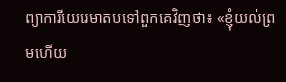ព្យាការីយេរេមាតបទៅពួកគេវិញថា៖ «ខ្ញុំយល់ព្រមហើយ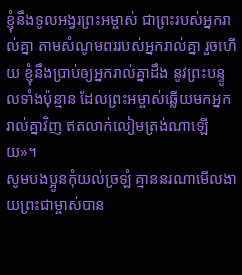ខ្ញុំនឹងទូលអង្វរព្រះអម្ចាស់ ជាព្រះរបស់អ្នករាល់គ្នា តាមសំណូមពររបស់អ្នករាល់គ្នា រួចហើយ ខ្ញុំនឹងប្រាប់ឲ្យអ្នករាល់គ្នាដឹង នូវព្រះបន្ទូលទាំងប៉ុន្មាន ដែលព្រះអម្ចាស់ឆ្លើយមកអ្នករាល់គ្នាវិញ ឥតលាក់លៀមត្រង់ណាឡើយ»។
សូមបងប្អូនកុំយល់ច្រឡំ គ្មាននរណាមើលងាយព្រះជាម្ចាស់បាន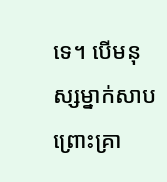ទេ។ បើមនុស្សម្នាក់សាបព្រោះគ្រា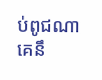ប់ពូជណា គេនឹ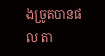ងច្រូតបានផល តា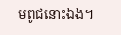មពូជនោះឯង។